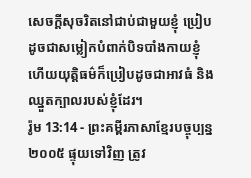សេចក្ដីសុចរិតនៅជាប់ជាមួយខ្ញុំ ប្រៀបដូចជាសម្លៀកបំពាក់បិទបាំងកាយខ្ញុំ ហើយយុត្តិធម៌ក៏ប្រៀបដូចជាអាវធំ និងឈ្នួតក្បាលរបស់ខ្ញុំដែរ។
រ៉ូម 13:14 - ព្រះគម្ពីរភាសាខ្មែរបច្ចុប្បន្ន ២០០៥ ផ្ទុយទៅវិញ ត្រូវ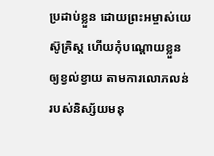ប្រដាប់ខ្លួន ដោយព្រះអម្ចាស់យេស៊ូគ្រិស្ត ហើយកុំបណ្ដោយខ្លួនឲ្យខ្វល់ខ្វាយ តាមការលោភលន់របស់និស្ស័យមនុ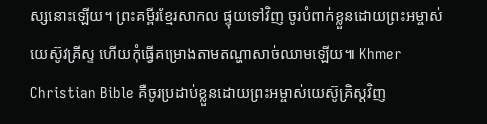ស្សនោះឡើយ។ ព្រះគម្ពីរខ្មែរសាកល ផ្ទុយទៅវិញ ចូរបំពាក់ខ្លួនដោយព្រះអម្ចាស់យេស៊ូវគ្រីស្ទ ហើយកុំធ្វើគម្រោងតាមតណ្ហាសាច់ឈាមឡើយ៕ Khmer Christian Bible គឺចូរប្រដាប់ខ្លួនដោយព្រះអម្ចាស់យេស៊ូគ្រិស្ដវិញ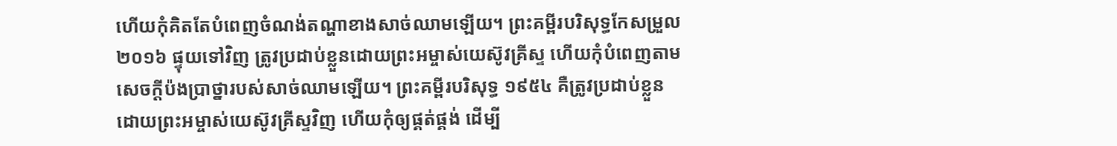ហើយកុំគិតតែបំពេញចំណង់តណ្ហាខាងសាច់ឈាមឡើយ។ ព្រះគម្ពីរបរិសុទ្ធកែសម្រួល ២០១៦ ផ្ទុយទៅវិញ ត្រូវប្រដាប់ខ្លួនដោយព្រះអម្ចាស់យេស៊ូវគ្រីស្ទ ហើយកុំបំពេញតាមសេចក្ដីប៉ងប្រាថ្នារបស់សាច់ឈាមឡើយ។ ព្រះគម្ពីរបរិសុទ្ធ ១៩៥៤ គឺត្រូវប្រដាប់ខ្លួន ដោយព្រះអម្ចាស់យេស៊ូវគ្រីស្ទវិញ ហើយកុំឲ្យផ្គត់ផ្គង់ ដើម្បី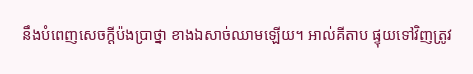នឹងបំពេញសេចក្ដីប៉ងប្រាថ្នា ខាងឯសាច់ឈាមឡើយ។ អាល់គីតាប ផ្ទុយទៅវិញត្រូវ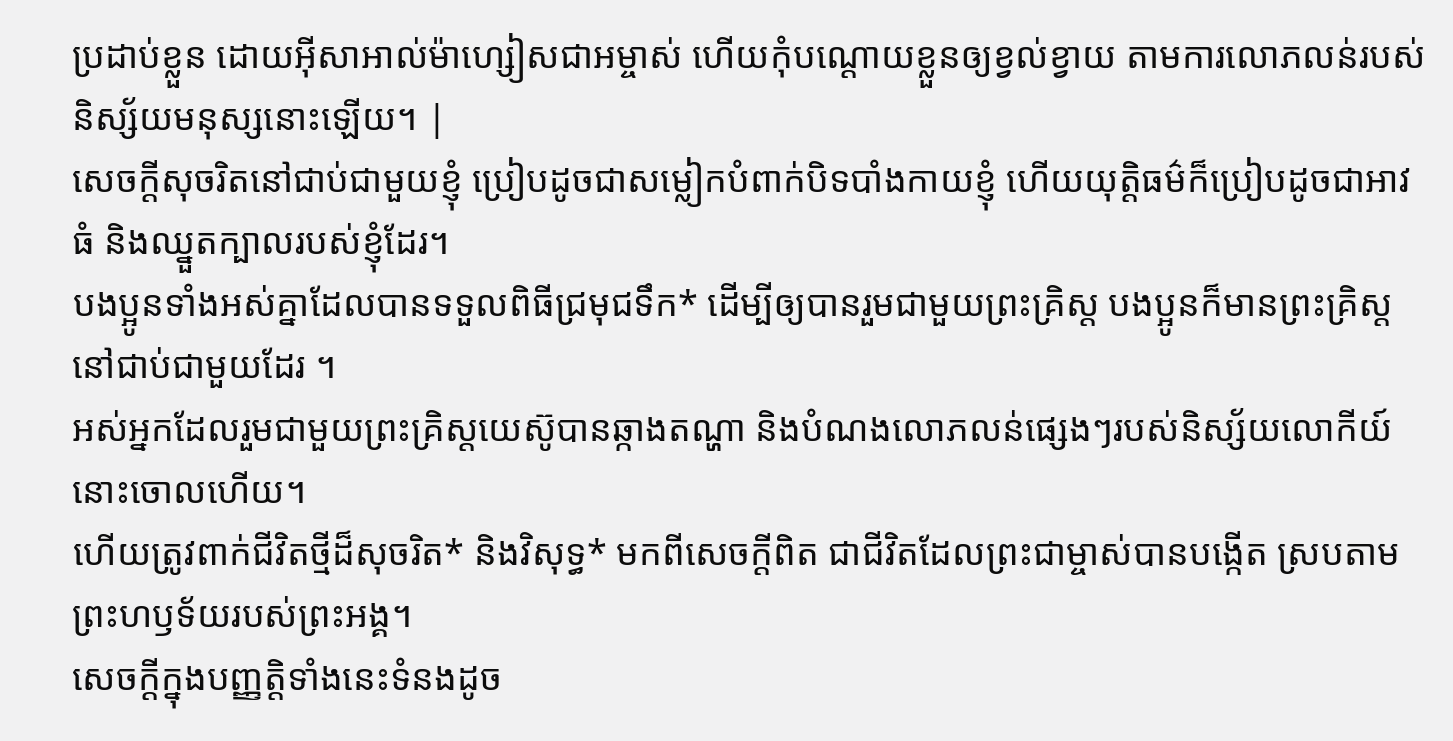ប្រដាប់ខ្លួន ដោយអ៊ីសាអាល់ម៉ាហ្សៀសជាអម្ចាស់ ហើយកុំបណ្ដោយខ្លួនឲ្យខ្វល់ខ្វាយ តាមការលោភលន់របស់និស្ស័យមនុស្សនោះឡើយ។ |
សេចក្ដីសុចរិតនៅជាប់ជាមួយខ្ញុំ ប្រៀបដូចជាសម្លៀកបំពាក់បិទបាំងកាយខ្ញុំ ហើយយុត្តិធម៌ក៏ប្រៀបដូចជាអាវធំ និងឈ្នួតក្បាលរបស់ខ្ញុំដែរ។
បងប្អូនទាំងអស់គ្នាដែលបានទទួលពិធីជ្រមុជទឹក* ដើម្បីឲ្យបានរួមជាមួយព្រះគ្រិស្ត បងប្អូនក៏មានព្រះគ្រិស្តនៅជាប់ជាមួយដែរ ។
អស់អ្នកដែលរួមជាមួយព្រះគ្រិស្តយេស៊ូបានឆ្កាងតណ្ហា និងបំណងលោភលន់ផ្សេងៗរបស់និស្ស័យលោកីយ៍នោះចោលហើយ។
ហើយត្រូវពាក់ជីវិតថ្មីដ៏សុចរិត* និងវិសុទ្ធ* មកពីសេចក្ដីពិត ជាជីវិតដែលព្រះជាម្ចាស់បានបង្កើត ស្របតាមព្រះហឫទ័យរបស់ព្រះអង្គ។
សេចក្ដីក្នុងបញ្ញត្តិទាំងនេះទំនងដូច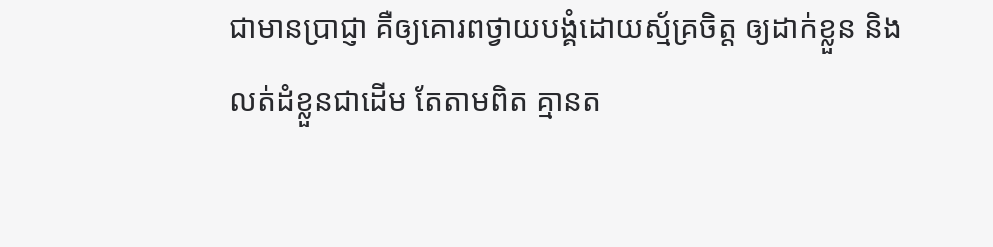ជាមានប្រាជ្ញា គឺឲ្យគោរពថ្វាយបង្គំដោយស្ម័គ្រចិត្ត ឲ្យដាក់ខ្លួន និងលត់ដំខ្លួនជាដើម តែតាមពិត គ្មានត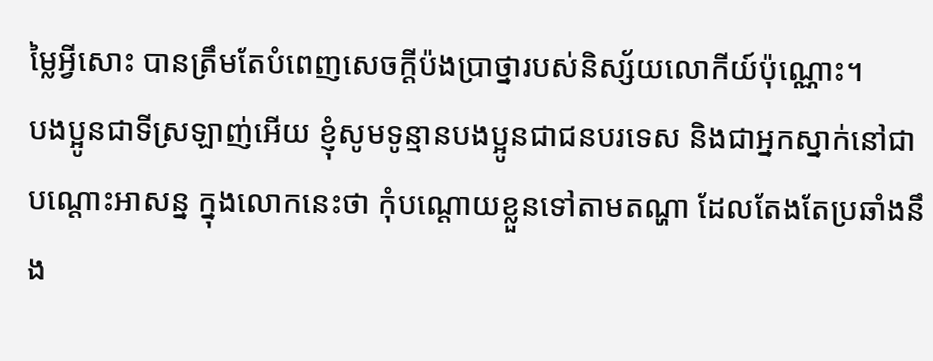ម្លៃអ្វីសោះ បានត្រឹមតែបំពេញសេចក្ដីប៉ងប្រាថ្នារបស់និស្ស័យលោកីយ៍ប៉ុណ្ណោះ។
បងប្អូនជាទីស្រឡាញ់អើយ ខ្ញុំសូមទូន្មានបងប្អូនជាជនបរទេស និងជាអ្នកស្នាក់នៅជាបណ្ដោះអាសន្ន ក្នុងលោកនេះថា កុំបណ្ដោយខ្លួនទៅតាមតណ្ហា ដែលតែងតែប្រឆាំងនឹង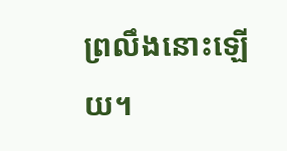ព្រលឹងនោះឡើយ។